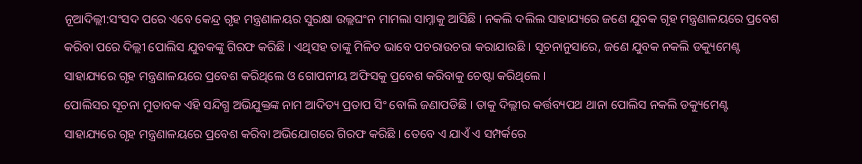ନୂଆଦିଲ୍ଲୀ:ସଂସଦ ପରେ ଏବେ କେନ୍ଦ୍ର ଗୃହ ମନ୍ତ୍ରଣାଳୟର ସୁରକ୍ଷା ଉଲ୍ଲଘଂନ ମାମଲା ସାମ୍ନାକୁ ଆସିଛି । ନକଲି ଦଲିଲ ସାହାଯ୍ୟରେ ଜଣେ ଯୁବକ ଗୃହ ମନ୍ତ୍ରଣାଳୟରେ ପ୍ରବେଶ କରିବା ପରେ ଦିଲ୍ଲୀ ପୋଲିସ ଯୁବକଙ୍କୁ ଗିରଫ କରିଛି । ଏଥିସହ ତାଙ୍କୁ ମିଳିତ ଭାବେ ପଚରାଉଚରା କରାଯାଉଛି । ସୂଚନାନୁସାରେ, ଜଣେ ଯୁବକ ନକଲି ଡକ୍ୟୁମେଣ୍ଟ ସାହାଯ୍ୟରେ ଗୃହ ମନ୍ତ୍ରଣାଳୟରେ ପ୍ରବେଶ କରିଥିଲେ ଓ ଗୋପନୀୟ ଅଫିସକୁ ପ୍ରବେଶ କରିବାକୁ ଚେଷ୍ଟା କରିଥିଲେ ।
ପୋଲିସର ସୂଚନା ମୁତାବକ ଏହି ସନ୍ଦିଗ୍ଧ ଅଭିଯୁକ୍ତଙ୍କ ନାମ ଆଦିତ୍ୟ ପ୍ରତାପ ସିଂ ବୋଲି ଜଣାପଡିଛି । ତାକୁ ଦିଲ୍ଲୀର କର୍ତ୍ତବ୍ୟପଥ ଥାନା ପୋଲିସ ନକଲି ଡକ୍ୟୁମେଣ୍ଟ ସାହାଯ୍ୟରେ ଗୃହ ମନ୍ତ୍ରଣାଳୟରେ ପ୍ରବେଶ କରିବା ଅଭିଯୋଗରେ ଗିରଫ କରିଛି । ତେବେ ଏ ଯାଏଁ ଏ ସମ୍ପର୍କରେ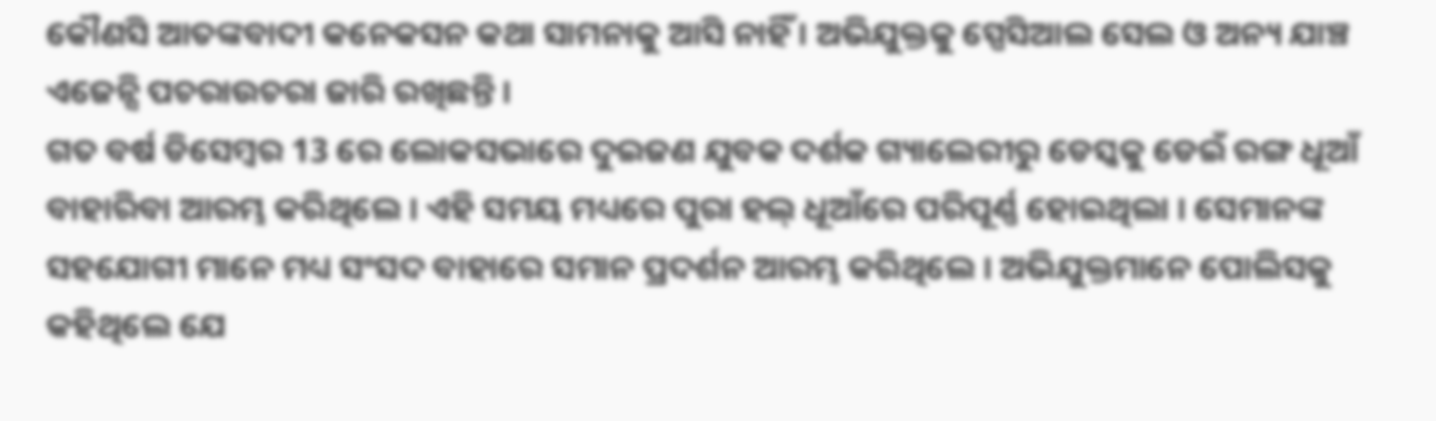କୌଣସି ଆତଙ୍କବାଦୀ କନେକସନ କଥା ସାମନାକୁ ଆସି ନାହିଁ । ଅଭିଯୁକ୍ତକୁ ସ୍ପେସିଆଲ ସେଲ ଓ ଅନ୍ୟ ଯାଞ୍ଚ ଏଜେନ୍ସି ପଚରାଉଚରା ଜାରି ରଖିଛନ୍ତି ।
ଗତ ବର୍ଷ ଡିସେମ୍ବର 13 ରେ ଲୋକସଭାରେ ଦୁଇଜଣ ଯୁବକ ଦର୍ଶକ ଗ୍ୟାଲେରୀରୁ ଡେସ୍କକୁ ଡେଇଁ ରଙ୍ଗ ଧୂଆଁ ବାହାରିବା ଆରମ୍ଭ କରିଥିଲେ । ଏହି ସମୟ ମଧ୍ୟରେ ପୁରା ହଲ୍ ଧୂଆଁରେ ପରିପୂର୍ଣ୍ଣ ହୋଇଥିଲା । ସେମାନଙ୍କ ସହଯୋଗୀ ମାନେ ମଧ୍ୟ ସଂସଦ ବାହାରେ ସମାନ ପ୍ରଦର୍ଶନ ଆରମ୍ଭ କରିଥିଲେ । ଅଭିଯୁକ୍ତମାନେ ପୋଲିସକୁ କହିଥିଲେ ଯେ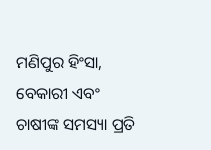ମଣିପୁର ହିଂସା, ବେକାରୀ ଏବଂ ଚାଷୀଙ୍କ ସମସ୍ୟା ପ୍ରତି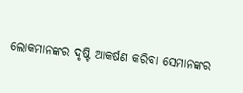ଲୋକମାନଙ୍କର ଦୃଷ୍ଟି ଆକର୍ଷଣ କରିବା ସେମାନଙ୍କର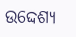ଉଦ୍ଦେଶ୍ୟ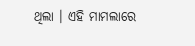ଥିଲା । ଏହି ମାମଲାରେ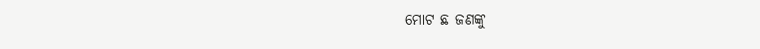ମୋଟ ଛ ଜଣଙ୍କୁ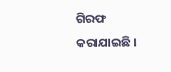ଗିରଫ କରାଯାଇଛି ।